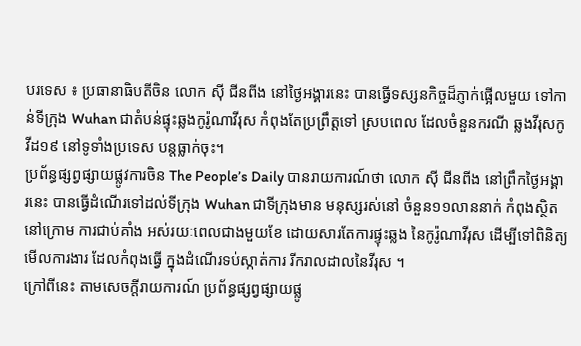បរទេស ៖ ប្រធានាធិបតីចិន លោក ស៊ី ជីនពីង នៅថ្ងៃអង្គារនេះ បានធ្វើទស្សនកិច្ចដ៏ភ្ញាក់ផ្អើលមួយ ទៅកាន់ទីក្រុង Wuhan ជាតំបន់ផ្ទុះឆ្លងកូរ៉ូណាវីរុស កំពុងតែប្រព្រឹត្តទៅ ស្របពេល ដែលចំនួនករណី ឆ្លងវីរុសកូវីដ១៩ នៅទូទាំងប្រទេស បន្តធ្លាក់ចុះ។
ប្រព័ន្ធផ្សព្វផ្សាយផ្លូវការចិន The People’s Daily បានរាយការណ៍ថា លោក ស៊ី ជីនពីង នៅព្រឹកថ្ងៃអង្គារនេះ បានធ្វើដំណើរទៅដល់ទីក្រុង Wuhan ជាទីក្រុងមាន មនុស្សរស់នៅ ចំនួន១១លាននាក់ កំពុងស្ថិតនៅក្រោម ការជាប់គាំង អស់រយៈពេលជាងមួយខែ ដោយសារតែការផ្ទុះឆ្លង នៃកូរ៉ូណាវីរុស ដើម្បីទៅពិនិត្យមើលការងារ ដែលកំពុងធ្វើ ក្នុងដំណើរទប់ស្កាត់ការ រីករាលដាលនៃវីរុស ។
ក្រៅពីនេះ តាមសេចក្តីរាយការណ៍ ប្រព័ន្ធផ្សព្វផ្សាយផ្លូ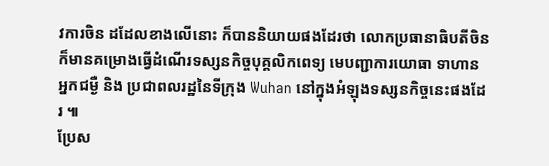វការចិន ដដែលខាងលើនោះ ក៏បាននិយាយផងដែរថា លោកប្រធានាធិបតីចិន ក៏មានគម្រោងធ្វើដំណើរទស្សនកិច្ចបុគ្គលិកពេទ្យ មេបញ្ជាការយោធា ទាហាន អ្នកជម្ងឺ និង ប្រជាពលរដ្ឋនៃទីក្រុង Wuhan នៅក្នុងអំឡុងទស្សនកិច្ចនេះផងដែរ ៕
ប្រែស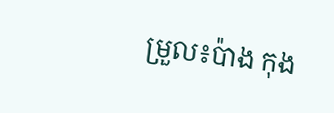ម្រួល៖ប៉ាង កុង